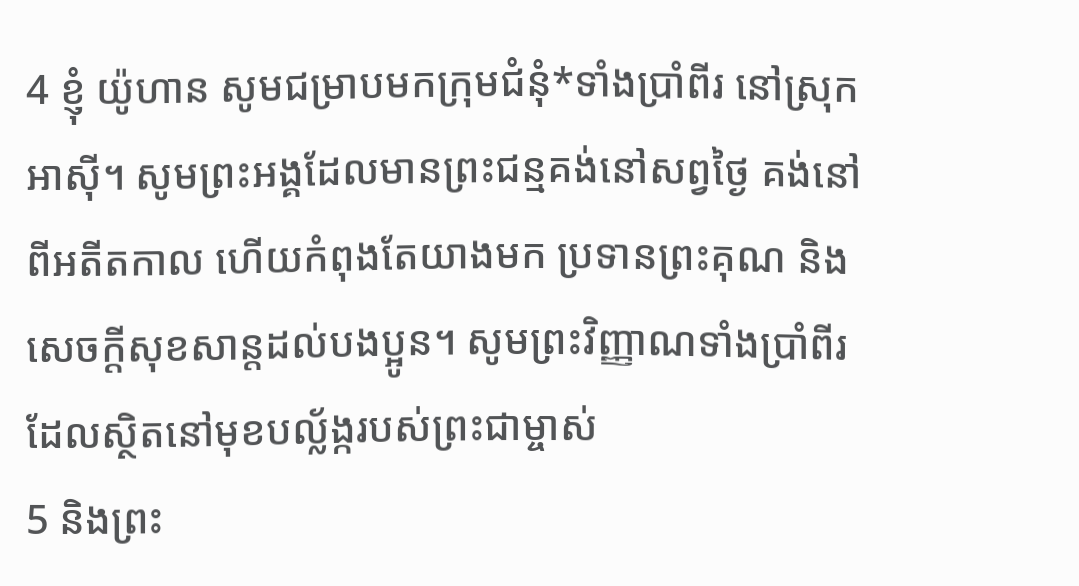4 ខ្ញុំ យ៉ូហាន សូមជម្រាបមកក្រុមជំនុំ*ទាំងប្រាំពីរ នៅស្រុកអាស៊ី។ សូមព្រះអង្គដែលមានព្រះជន្មគង់នៅសព្វថ្ងៃ គង់នៅពីអតីតកាល ហើយកំពុងតែយាងមក ប្រទានព្រះគុណ និងសេចក្ដីសុខសាន្តដល់បងប្អូន។ សូមព្រះវិញ្ញាណទាំងប្រាំពីរ ដែលស្ថិតនៅមុខបល្ល័ង្ករបស់ព្រះជាម្ចាស់
5 និងព្រះ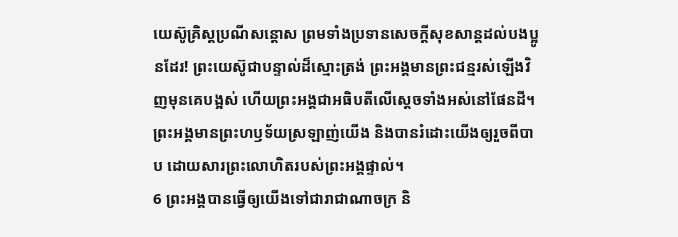យេស៊ូគ្រិស្ដប្រណីសន្ដោស ព្រមទាំងប្រទានសេចក្ដីសុខសាន្តដល់បងប្អូនដែរ! ព្រះយេស៊ូជាបន្ទាល់ដ៏ស្មោះត្រង់ ព្រះអង្គមានព្រះជន្មរស់ឡើងវិញមុនគេបង្អស់ ហើយព្រះអង្គជាអធិបតីលើស្ដេចទាំងអស់នៅផែនដី។ព្រះអង្គមានព្រះហឫទ័យស្រឡាញ់យើង និងបានរំដោះយើងឲ្យរួចពីបាប ដោយសារព្រះលោហិតរបស់ព្រះអង្គផ្ទាល់។
6 ព្រះអង្គបានធ្វើឲ្យយើងទៅជារាជាណាចក្រ និ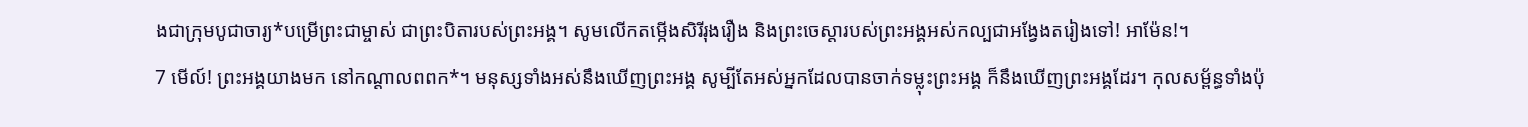ងជាក្រុមបូជាចារ្យ*បម្រើព្រះជាម្ចាស់ ជាព្រះបិតារបស់ព្រះអង្គ។ សូមលើកតម្កើងសិរីរុងរឿង និងព្រះចេស្ដារបស់ព្រះអង្គអស់កល្បជាអង្វែងតរៀងទៅ! អាម៉ែន!។
7 មើល៍! ព្រះអង្គយាងមក នៅកណ្ដាលពពក*។ មនុស្សទាំងអស់នឹងឃើញព្រះអង្គ សូម្បីតែអស់អ្នកដែលបានចាក់ទម្លុះព្រះអង្គ ក៏នឹងឃើញព្រះអង្គដែរ។ កុលសម្ព័ន្ធទាំងប៉ុ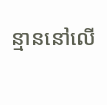ន្មាននៅលើ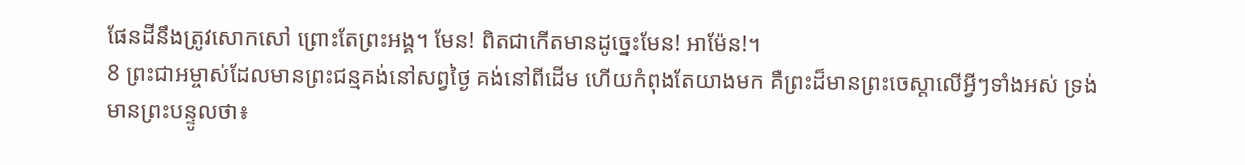ផែនដីនឹងត្រូវសោកសៅ ព្រោះតែព្រះអង្គ។ មែន! ពិតជាកើតមានដូច្នេះមែន! អាម៉ែន!។
8 ព្រះជាអម្ចាស់ដែលមានព្រះជន្មគង់នៅសព្វថ្ងៃ គង់នៅពីដើម ហើយកំពុងតែយាងមក គឺព្រះដ៏មានព្រះចេស្ដាលើអ្វីៗទាំងអស់ ទ្រង់មានព្រះបន្ទូលថា៖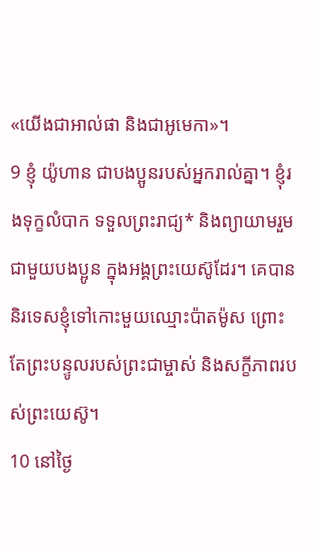«យើងជាអាល់ផា និងជាអូមេកា»។
9 ខ្ញុំ យ៉ូហាន ជាបងប្អូនរបស់អ្នករាល់គ្នា។ ខ្ញុំរងទុក្ខលំបាក ទទួលព្រះរាជ្យ* និងព្យាយាមរួមជាមួយបងប្អូន ក្នុងអង្គព្រះយេស៊ូដែរ។ គេបាននិរទេសខ្ញុំទៅកោះមួយឈ្មោះប៉ាតម៉ូស ព្រោះតែព្រះបន្ទូលរបស់ព្រះជាម្ចាស់ និងសក្ខីភាពរបស់ព្រះយេស៊ូ។
10 នៅថ្ងៃ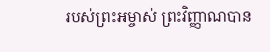របស់ព្រះអម្ចាស់ ព្រះវិញ្ញាណបាន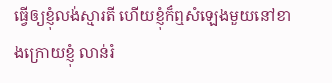ធ្វើឲ្យខ្ញុំលង់ស្មារតី ហើយខ្ញុំក៏ឮសំឡេងមួយនៅខាងក្រោយខ្ញុំ លាន់រំ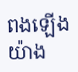ពងឡើងយ៉ាង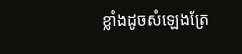ខ្លាំងដូចសំឡេងត្រែ